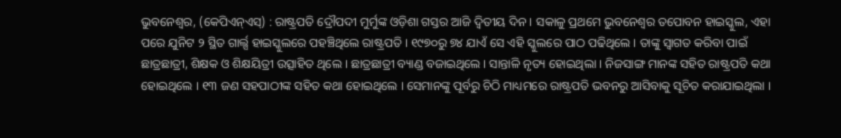ଭୁବନେଶ୍ୱର, (କେପିଏନ୍ଏସ୍) : ରାଷ୍ଟ୍ରପତି ଦ୍ରୌପଦୀ ମୁର୍ମୁଙ୍କ ଓଡ଼ିଶା ଗସ୍ତର ଆଜି ଦ୍ୱିତୀୟ ଦିନ । ସକାଳୁ ପ୍ରଥମେ ଭୁବନେଶ୍ୱର ତପୋବନ ହାଇସ୍କୁଲ, ଏହା ପରେ ଯୁନିଟ ୨ ସ୍ଥିତ ଗାର୍ଲ୍ସ ହାଇସ୍କୁଲରେ ପହଞ୍ଚିଥିଲେ ରାଷ୍ଟ୍ରପତି । ୧୯୭୦ରୁ ୭୪ ଯାଏଁ ସେ ଏହି ସ୍କୁଲରେ ପାଠ ପଢିଥିଲେ । ତାଙ୍କୁ ସ୍ୱାଗତ କରିବା ପାଇଁ ଛାତ୍ରଛାତ୍ରୀ, ଶିକ୍ଷକ ଓ ଶିକ୍ଷୟିତ୍ରୀ ଉତ୍ସାହିତ ଥିଲେ । ଛାତ୍ରଛାତ୍ରୀ ବ୍ୟାଣ୍ଡ ବଜାଇଥିଲେ । ସାନ୍ତାଳି ନୃତ୍ୟ ହୋଇଥିଲା । ନିଜସାଙ୍ଗ ମାନଙ୍କ ସହିତ ରାଷ୍ଟ୍ରପତି କଥା ହୋଇଥିଲେ । ୧୩ ଜଣ ସହପାଠୀଙ୍କ ସହିତ କଥା ହୋଇଥିଲେ । ସେମାନଙ୍କୁ ପୂର୍ବରୁ ଚିଠି ମାଧ୍ୟମରେ ରାଷ୍ଟ୍ରପତି ଭବନରୁ ଆସିବାକୁ ସୂଚିତ କରାଯାଇଥିଲା ।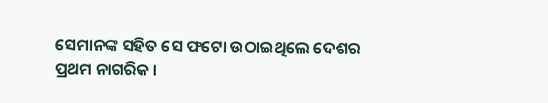ସେମାନଙ୍କ ସହିତ ସେ ଫଟୋ ଉଠାଇଥିଲେ ଦେଶର ପ୍ରଥମ ନାଗରିକ ।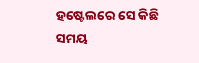ହଷ୍ଟେଲରେ ସେ କିଛି ସମୟ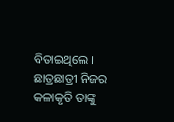ବିତାଇଥିଲେ । ଛାତ୍ରଛାତ୍ରୀ ନିଜର କଳାକୃତି ତାଙ୍କୁ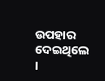ଉପହାର ଦେଇଥିଲେ ।